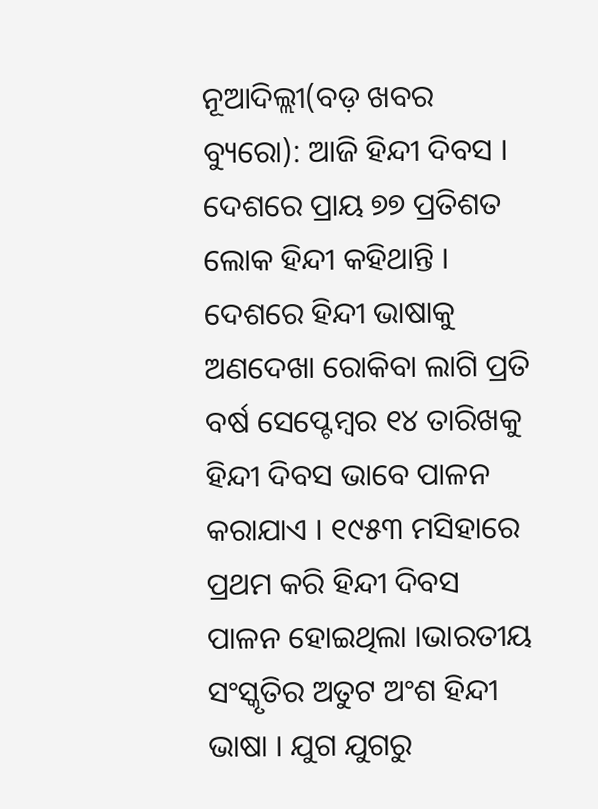ନୂଆଦିଲ୍ଲୀ(ବଡ଼ ଖବର ବ୍ୟୁରୋ): ଆଜି ହିନ୍ଦୀ ଦିବସ । ଦେଶରେ ପ୍ରାୟ ୭୭ ପ୍ରତିଶତ ଲୋକ ହିନ୍ଦୀ କହିଥାନ୍ତି । ଦେଶରେ ହିନ୍ଦୀ ଭାଷାକୁ ଅଣଦେଖା ରୋକିବା ଲାଗି ପ୍ରତି ବର୍ଷ ସେପ୍ଟେମ୍ବର ୧୪ ତାରିଖକୁ ହିନ୍ଦୀ ଦିବସ ଭାବେ ପାଳନ କରାଯାଏ । ୧୯୫୩ ମସିହାରେ ପ୍ରଥମ କରି ହିନ୍ଦୀ ଦିବସ ପାଳନ ହୋଇଥିଲା ।ଭାରତୀୟ ସଂସ୍କୃତିର ଅତୁଟ ଅଂଶ ହିନ୍ଦୀ ଭାଷା । ଯୁଗ ଯୁଗରୁ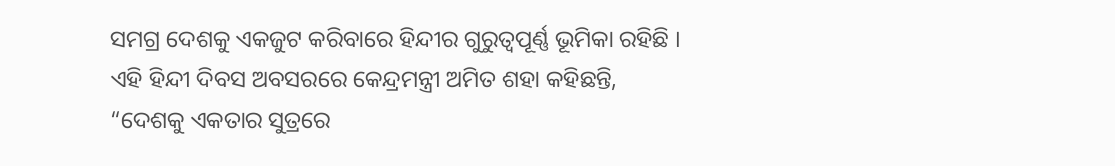ସମଗ୍ର ଦେଶକୁ ଏକଜୁଟ କରିବାରେ ହିନ୍ଦୀର ଗୁରୁତ୍ୱପୂର୍ଣ୍ଣ ଭୂମିକା ରହିଛି ।
ଏହି ହିନ୍ଦୀ ଦିବସ ଅବସରରେ କେନ୍ଦ୍ରମନ୍ତ୍ରୀ ଅମିତ ଶହା କହିଛନ୍ତି, “ଦେଶକୁ ଏକତାର ସୁତ୍ରରେ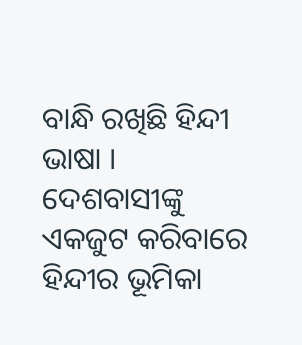ବାନ୍ଧି ରଖିଛି ହିନ୍ଦୀ ଭାଷା । ଦେଶବାସୀଙ୍କୁ ଏକଜୁଟ କରିବାରେ ହିନ୍ଦୀର ଭୂମିକା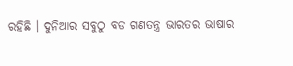ରହିଛି । ଦୁନିଆର ସବୁଠୁ ବଡ ଗଣତନ୍ତ୍ର ଭାରତର ଭାଷାର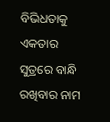ବିଭିଧତାକୁ ଏକତାର ସୁତ୍ରରେ ବାନ୍ଧି ରଖିବାର ନାମ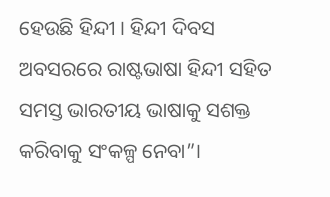ହେଉଛି ହିନ୍ଦୀ । ହିନ୍ଦୀ ଦିବସ ଅବସରରେ ରାଷ୍ଟଭାଷା ହିନ୍ଦୀ ସହିତ ସମସ୍ତ ଭାରତୀୟ ଭାଷାକୁ ସଶକ୍ତ କରିବାକୁ ସଂକଳ୍ପ ନେବା”।